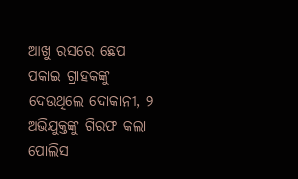ଆଖୁ ରସରେ ଛେପ ପକାଇ ଗ୍ରାହକଙ୍କୁ ଦେଉଥିଲେ ଦୋକାନୀ, ୨ ଅଭିଯୁକ୍ତଙ୍କୁ ଗିରଫ କଲା ପୋଲିସ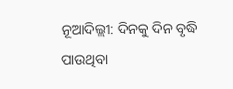ନୂଆଦିଲ୍ଲୀ: ଦିନକୁ ଦିନ ବୃଦ୍ଧି ପାଉଥିବା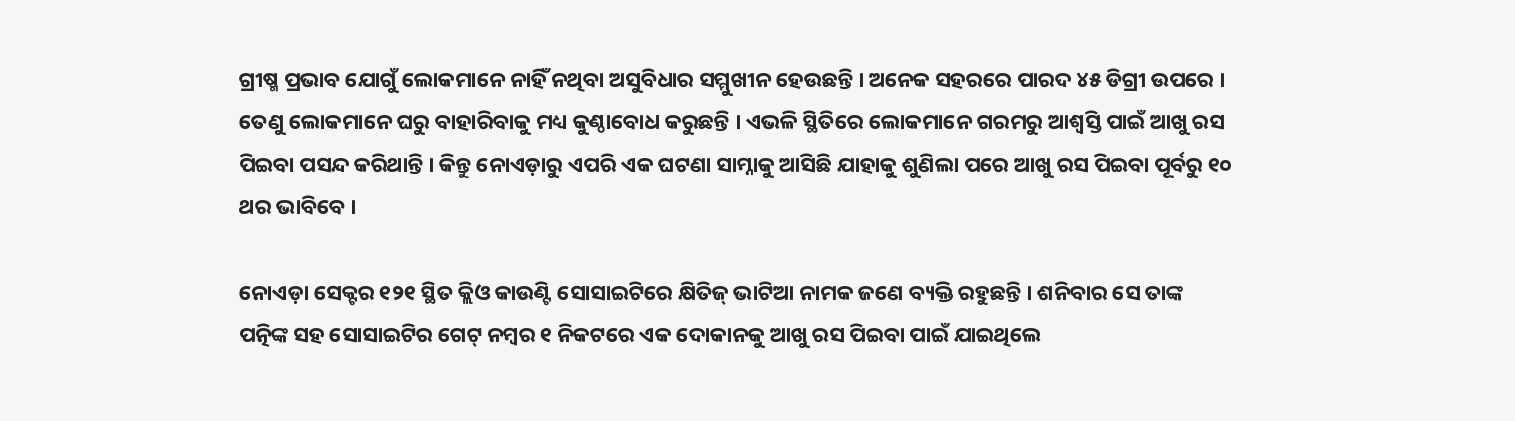ଗ୍ରୀଷ୍ମ ପ୍ରଭାବ ଯୋଗୁଁ ଲୋକମାନେ ନାହିଁ ନଥିବା ଅସୁବିଧାର ସମ୍ମୁଖୀନ ହେଉଛନ୍ତି । ଅନେକ ସହରରେ ପାରଦ ୪୫ ଡିଗ୍ରୀ ଉପରେ । ତେଣୁ ଲୋକମାନେ ଘରୁ ବାହାରିବାକୁ ମଧ୍ୟ କୁଣ୍ଠାବୋଧ କରୁଛନ୍ତି । ଏଭଳି ସ୍ଥିତିରେ ଲୋକମାନେ ଗରମରୁ ଆଶ୍ୱସ୍ତି ପାଇଁ ଆଖୁ ରସ ପିଇବା ପସନ୍ଦ କରିଥାନ୍ତି । କିନ୍ତୁ ନୋଏଡ଼ାରୁ ଏପରି ଏକ ଘଟଣା ସାମ୍ନାକୁ ଆସିଛି ଯାହାକୁ ଶୁଣିଲା ପରେ ଆଖୁ ରସ ପିଇବା ପୂର୍ବରୁ ୧୦ ଥର ଭାବିବେ ।

ନୋଏଡ଼ା ସେକ୍ଟର ୧୨୧ ସ୍ଥିତ କ୍ଲିଓ କାଉଣ୍ଟି ସୋସାଇଟିରେ କ୍ଷିତିଜ୍ ଭାଟିଆ ନାମକ ଜଣେ ବ୍ୟକ୍ତି ରହୁଛନ୍ତି । ଶନିବାର ସେ ତାଙ୍କ ପତ୍ନିଙ୍କ ସହ ସୋସାଇଟିର ଗେଟ୍ ନମ୍ବର ୧ ନିକଟରେ ଏକ ଦୋକାନକୁ ଆଖୁ ରସ ପିଇବା ପାଇଁ ଯାଇଥିଲେ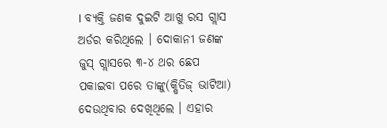। ବ୍ୟକ୍ତି ଜଣକ ଦୁଇଟି ଆଖୁ ରସ ଗ୍ଲାସ ଅର୍ଡର କରିଥିଲେ । ଦୋକାନୀ ଜଣଙ୍କ ଜୁସ୍ ଗ୍ଲାସରେ ୩-୪ ଥର ଛେପ ପକାଇବା ପରେ ତାଙ୍କୁ(କ୍ଷିତିଜ୍ ଭାଟିଆ) ଦେଉଥିବାର ଦେଖିଥିଲେ । ଏହାର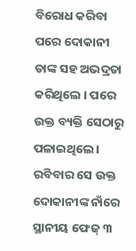ବିରୋଧ କରିବା ପରେ ଦୋକାନୀ ତାଙ୍କ ସହ ଅଭଦ୍ରତା କରିଥିଲେ । ପରେ ଉକ୍ତ ବ୍ୟକ୍ତି ସେଠାରୁ ପଳାଇଥିଲେ । ରବିବାର ସେ ଉକ୍ତ ଦୋକାନୀଙ୍କ ନାଁରେ ସ୍ଥାନୀୟ ଫେଜ୍ ୩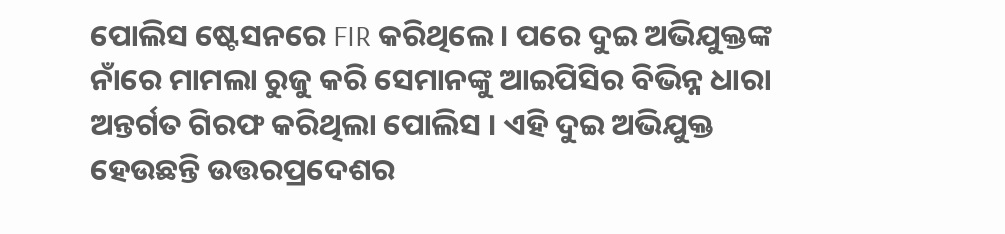ପୋଲିସ ଷ୍ଟେସନରେ FIR କରିଥିଲେ । ପରେ ଦୁଇ ଅଭିଯୁକ୍ତଙ୍କ ନାଁରେ ମାମଲା ରୁଜୁ କରି ସେମାନଙ୍କୁ ଆଇପିସିର ବିଭିନ୍ନ ଧାରା ଅନ୍ତର୍ଗତ ଗିରଫ କରିଥିଲା ପୋଲିସ । ଏହି ଦୁଇ ଅଭିଯୁକ୍ତ ହେଉଛନ୍ତି ଉତ୍ତରପ୍ରଦେଶର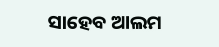ସାହେବ ଆଲମ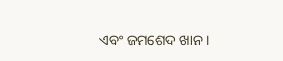ଏବଂ ଜମଶେଦ ଖାନ ।